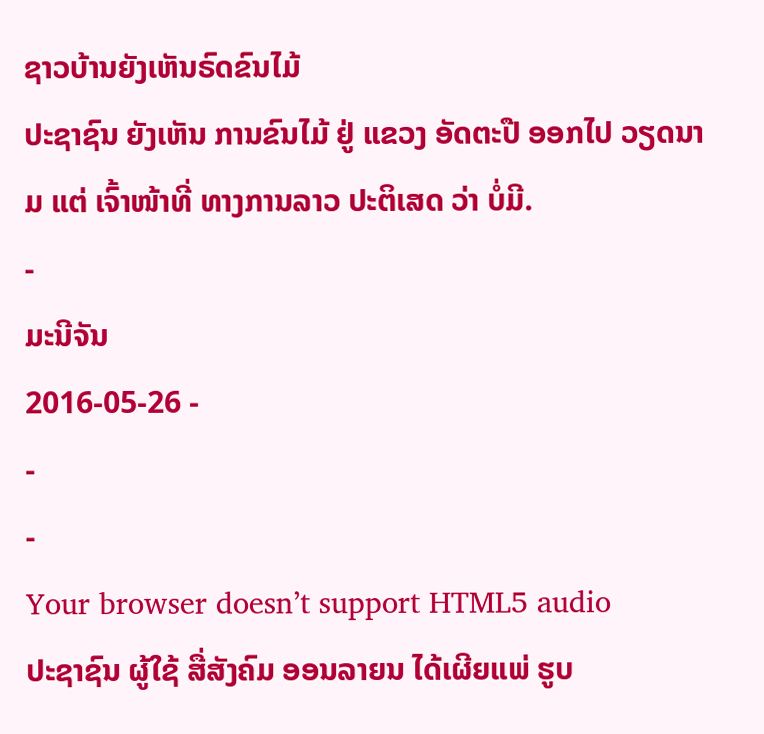ຊາວບ້ານຍັງເຫັນຣົດຂົນໄມ້
ປະຊາຊົນ ຍັງເຫັນ ການຂົນໄມ້ ຢູ່ ແຂວງ ອັດຕະປື ອອກໄປ ວຽດນາມ ແຕ່ ເຈົ້າໜ້າທີ່ ທາງການລາວ ປະຕິເສດ ວ່າ ບໍ່ມີ.
-
ມະນີຈັນ
2016-05-26 -
-
-
Your browser doesn’t support HTML5 audio
ປະຊາຊົນ ຜູ້ໃຊ້ ສື່ສັງຄົມ ອອນລາຍນ ໄດ້ເຜີຍແພ່ ຮູບ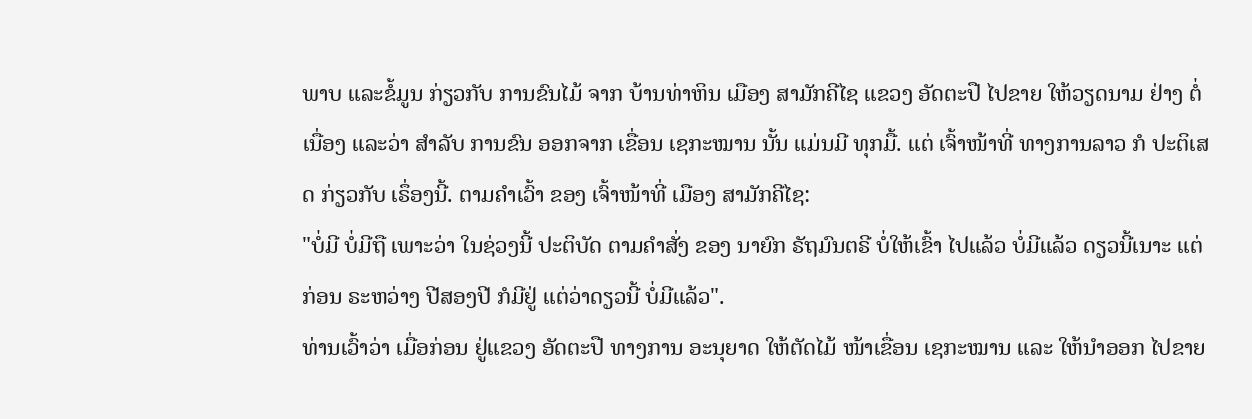ພາບ ແລະຂໍ້ມູນ ກ່ຽວກັບ ການຂົນໄມ້ ຈາກ ບ້ານທ່າຫິນ ເມືອງ ສາມັກຄີໄຊ ແຂວງ ອັດຕະປື ໄປຂາຍ ໃຫ້ວຽດນາມ ຢ່າງ ຕໍ່ເນື່ອງ ແລະວ່າ ສໍາລັບ ການຂົນ ອອກຈາກ ເຂື່ອນ ເຊກະໝານ ນັ້ນ ແມ່ນມີ ທຸກມື້. ແຕ່ ເຈົ້າໜ້າທີ່ ທາງການລາວ ກໍ ປະຕິເສດ ກ່ຽວກັບ ເຣຶ່ອງນີ້. ຕາມຄໍາເວົ້າ ຂອງ ເຈົ້າໜ້າທີ່ ເມືອງ ສາມັກຄີໄຊ:
"ບໍ່ມີ ບໍ່ມີຖື ເພາະວ່າ ໃນຊ່ວງນີ້ ປະຕິບັດ ຕາມຄໍາສັ່ງ ຂອງ ນາຍົກ ຣັຖມົນຕຣີ ບໍ່ໃຫ້ເຂົ້າ ໄປແລ້ວ ບໍ່ມີແລ້ວ ດຽວນີ້ເນາະ ແຕ່ກ່ອນ ຣະຫວ່າງ ປີສອງປີ ກໍມີຢູ່ ແຕ່ວ່າດຽວນີ້ ບໍ່ມີແລ້ວ".
ທ່ານເວົ້າວ່າ ເມື່ອກ່ອນ ຢູ່ແຂວງ ອັດຕະປື ທາງການ ອະນຸຍາດ ໃຫ້ຕັດໄມ້ ໜ້າເຂື່ອນ ເຊກະໝານ ແລະ ໃຫ້ນໍາອອກ ໄປຂາຍ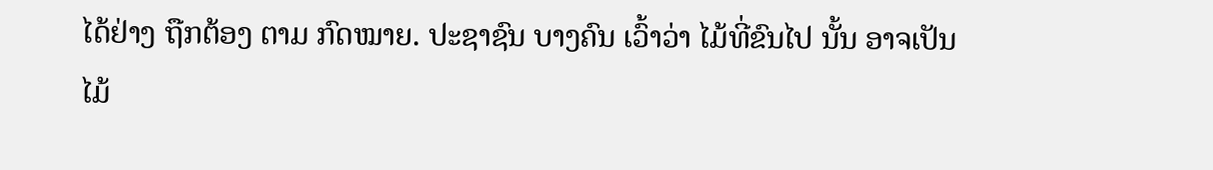ໄດ້ຢ່າງ ຖືກຕ້ອງ ຕາມ ກົດໝາຍ. ປະຊາຊົນ ບາງຄົນ ເວົ້າວ່າ ໄມ້ທີ່ຂົນໄປ ນັ້ນ ອາຈເປັນໄມ້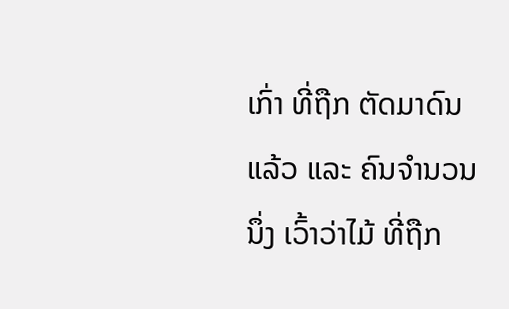ເກົ່າ ທີ່ຖືກ ຕັດມາດົນ ແລ້ວ ແລະ ຄົນຈໍານວນນຶ່ງ ເວົ້າວ່າໄມ້ ທີ່ຖືກ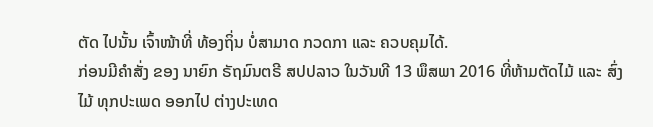ຕັດ ໄປນັ້ນ ເຈົ້າໜ້າທີ່ ທ້ອງຖິ່ນ ບໍ່ສາມາດ ກວດກາ ແລະ ຄວບຄຸມໄດ້.
ກ່ອນມີຄໍາສັ່ງ ຂອງ ນາຍົກ ຣັຖມົນຕຣີ ສປປລາວ ໃນວັນທີ 13 ພຶສພາ 2016 ທີ່ຫ້າມຕັດໄມ້ ແລະ ສົ່ງໄມ້ ທຸກປະເພດ ອອກໄປ ຕ່າງປະເທດ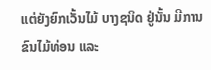ແຕ່ຍັງຍົກເວັ້ນໄມ້ ບາງຊນິດ ຢູ່ນັ້ນ ມີການ ຂົນໄມ້ທ່ອນ ແລະ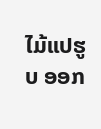ໄມ້ແປຮູບ ອອກ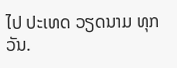ໄປ ປະເທດ ວຽດນາມ ທຸກວັນ.